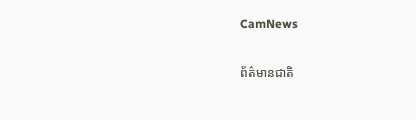CamNews

ព័ត៌មានជាតិ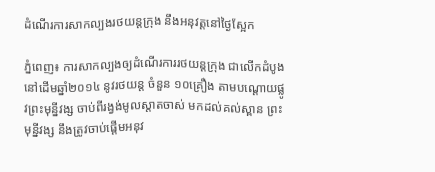ដំណើរការសាកល្បងរថយន្តក្រុង នឹងអនុវត្តនៅថ្ងៃស្អែក

ភ្នំពេញ៖ ការសាកល្បងឲ្យដំណើរការរថយន្តក្រុង ជាលើកដំបូងនៅដើមឆ្នាំ២០១៤ នូវរថយន្ត ចំនួន ១០គ្រឿង តាមបណ្តោយផ្លូវព្រះមុន្នីវង្ស ចាប់ពីរង្វង់មូលស្តាតចាស់ មកដល់គល់ស្ពាន ព្រះមុន្នីវង្ស នឹងត្រូវចាប់ផ្តើមអនុវ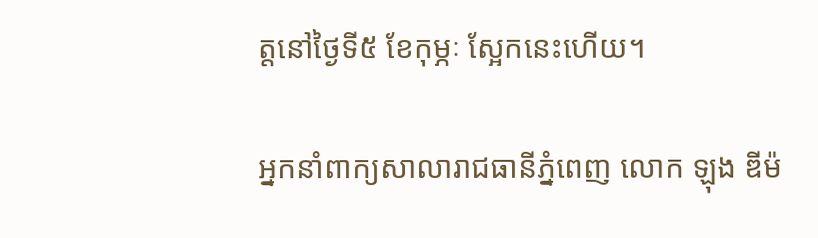ត្តនៅថ្ងៃទី៥ ខែកុម្ភៈ ស្អែកនេះហើយ។

អ្នកនាំពាក្យសាលារាជធានីភ្នំពេញ លោក ឡុង ឌីម៉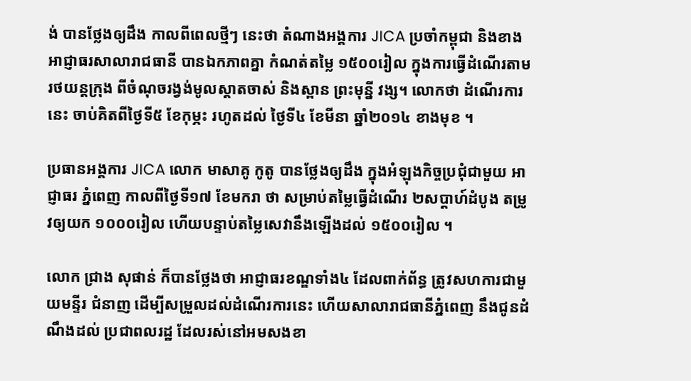ង់ បានថ្លែងឲ្យដឹង កាលពីពេលថ្មីៗ នេះថា តំណាងអង្គការ JICA ប្រចាំកម្ពុជា និងខាងអាជ្ញាធរសាលារាជធានី បានឯកភាពគ្នា កំណត់តម្លៃ ១៥០០រៀល ក្នុងការធ្វើដំណើរតាមរថយន្តក្រុង ពីចំណុចរង្វង់មូលស្តាតចាស់ និងស្ពាន ព្រះមុន្នី វង្ស។ លោកថា ដំណើរការនេះ ចាប់គិតពីថ្ងៃទី៥ ខែកុម្ភះ រហូតដល់ ថ្ងៃទី៤ ខែមីនា ឆ្នាំ២០១៤ ខាងមុខ ។

ប្រធានអង្គការ JICA លោក មាសាគូ កូតូ បានថ្លែងឲ្យដឹង ក្នុងអំឡុងកិច្ចប្រជុំជាមួយ អាជ្ញាធរ ភ្នំពេញ កាលពីថ្ងៃទី១៧ ខែមករា ថា សម្រាប់តម្លៃធ្វើដំណើរ ២សប្តាហ៍ដំបូង តម្រូវឲ្យយក ១០០០រៀល ហើយបន្ទាប់តម្លៃសេវានឹងឡើងដល់ ១៥០០រៀល ។

លោក ជ្រាង សុផាន់ ក៏បានថ្លែងថា អាជ្ញាធរខណ្ឌទាំង៤ ដែលពាក់ព័ន្ធ ត្រូវសហការជាមួយមន្ទីរ ជំនាញ ដើម្បីសម្រួលដល់ដំណើរការនេះ ហើយសាលារាជធានីភ្នំពេញ នឹងជូនដំណឹងដល់ ប្រជាពលរដ្ឋ ដែលរស់នៅអមសងខា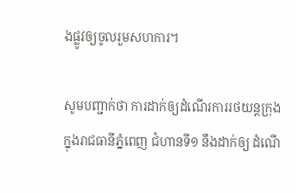ងផ្លូវឲ្យចូលរួមសហការ។

សូមបញ្ជាក់ថា ការដាក់ឲ្យដំណើរការរថយន្តក្រុង ក្នុងរាជធានីភ្នំពេញ ជំហានទី១ នឹងដាក់ឲ្យ ដំណើ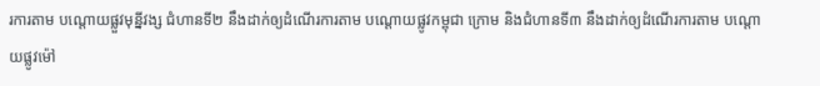រការតាម បណ្តោយផ្លួវមុន្នីវង្ស ជំហានទី២ នឹងដាក់ឲ្យដំណើរការតាម បណ្តោយផ្លូវកម្ពុជា ក្រោម និងជំហានទី៣ នឹងដាក់ឲ្យដំណើរការតាម បណ្តោយផ្លូវម៉ៅ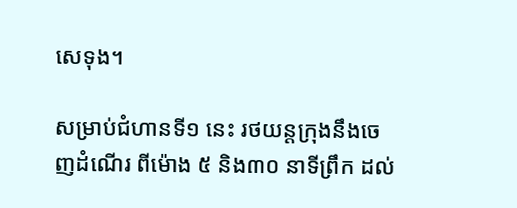សេទុង។

សម្រាប់ជំហានទី១ នេះ រថយន្តក្រុងនឹងចេញដំណើរ ពីម៉ោង ៥ និង៣០ នាទីព្រឹក ដល់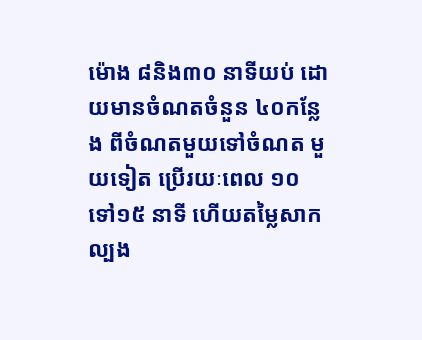ម៉ោង ៨និង៣០ នាទីយប់ ដោយមានចំណតចំនួន ៤០កន្លែង ពីចំណតមួយទៅចំណត មួយទៀត ប្រើរយៈពេល ១០ ទៅ១៥ នាទី ហើយតម្លៃសាកល្បង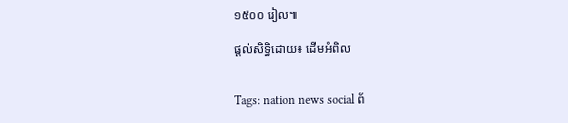១៥០០ រៀល៕

ផ្តល់សិទ្ធិដោយ៖ ដើមអំពិល


Tags: nation news social ព័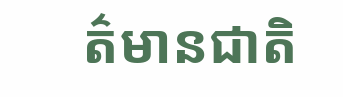ត៌មានជាតិ